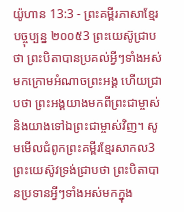យ៉ូហាន 13:3 - ព្រះគម្ពីរភាសាខ្មែរបច្ចុប្បន្ន ២០០៥3 ព្រះយេស៊ូជ្រាបថា ព្រះបិតាបានប្រគល់អ្វីៗទាំងអស់មកក្រោមអំណាចព្រះអង្គ ហើយជ្រាបថា ព្រះអង្គយាងមកពីព្រះជាម្ចាស់ និងយាងទៅឯព្រះជាម្ចាស់វិញ។ សូមមើលជំពូកព្រះគម្ពីរខ្មែរសាកល3 ព្រះយេស៊ូវទ្រង់ជ្រាបថា ព្រះបិតាបានប្រទានអ្វីៗទាំងអស់មកក្នុង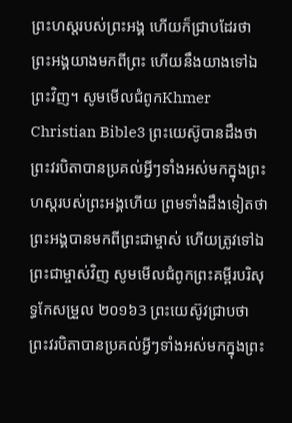ព្រះហស្តរបស់ព្រះអង្គ ហើយក៏ជ្រាបដែរថា ព្រះអង្គយាងមកពីព្រះ ហើយនឹងយាងទៅឯព្រះវិញ។ សូមមើលជំពូកKhmer Christian Bible3 ព្រះយេស៊ូបានដឹងថា ព្រះវរបិតាបានប្រគល់អ្វីៗទាំងអស់មកក្នុងព្រះហស្ដរបស់ព្រះអង្គហើយ ព្រមទាំងដឹងទៀតថា ព្រះអង្គបានមកពីព្រះជាម្ចាស់ ហើយត្រូវទៅឯព្រះជាម្ចាស់វិញ សូមមើលជំពូកព្រះគម្ពីរបរិសុទ្ធកែសម្រួល ២០១៦3 ព្រះយេស៊ូវជ្រាបថា ព្រះវរបិតាបានប្រគល់អ្វីៗទាំងអស់មកក្នុងព្រះ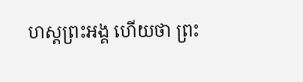ហស្តព្រះអង្គ ហើយថា ព្រះ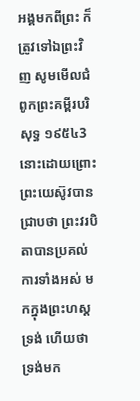អង្គមកពីព្រះ ក៏ត្រូវទៅឯព្រះវិញ សូមមើលជំពូកព្រះគម្ពីរបរិសុទ្ធ ១៩៥៤3 នោះដោយព្រោះព្រះយេស៊ូវបានជ្រាបថា ព្រះវរបិតាបានប្រគល់ការទាំងអស់ មកក្នុងព្រះហស្តទ្រង់ ហើយថា ទ្រង់មក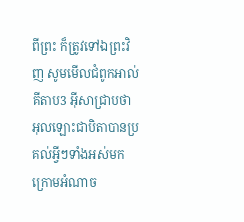ពីព្រះ ក៏ត្រូវទៅឯព្រះវិញ សូមមើលជំពូកអាល់គីតាប3 អ៊ីសាជ្រាបថា អុលឡោះជាបិតាបានប្រគល់អ្វីៗទាំងអស់មកក្រោមអំណាច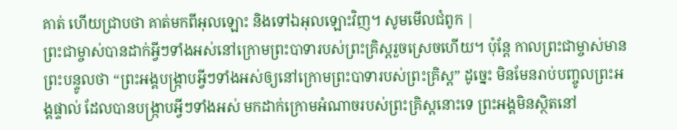គាត់ ហើយជ្រាបថា គាត់មកពីអុលឡោះ និងទៅឯអុលឡោះវិញ។ សូមមើលជំពូក |
ព្រះជាម្ចាស់បានដាក់អ្វីៗទាំងអស់នៅក្រោមព្រះបាទារបស់ព្រះគ្រិស្តរួចស្រេចហើយ។ ប៉ុន្តែ កាលព្រះជាម្ចាស់មានព្រះបន្ទូលថា “ព្រះអង្គបង្ក្រាបអ្វីៗទាំងអស់ឲ្យនៅក្រោមព្រះបាទារបស់ព្រះគ្រិស្ត” ដូច្នេះ មិនមែនរាប់បញ្ចូលព្រះអង្គផ្ទាល់ ដែលបានបង្ក្រាបអ្វីៗទាំងអស់ មកដាក់ក្រោមអំណាចរបស់ព្រះគ្រិស្តនោះទេ ព្រះអង្គមិនស្ថិតនៅ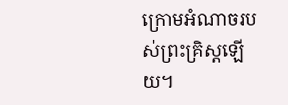ក្រោមអំណាចរបស់ព្រះគ្រិស្តឡើយ។